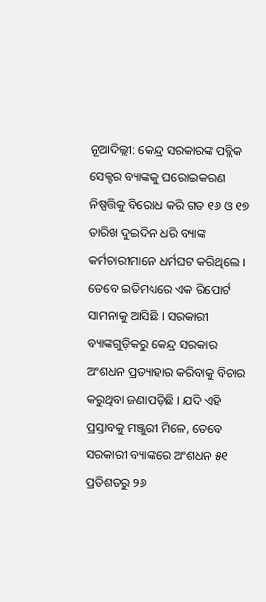ନୂଆଦିଲ୍ଲୀ: କେନ୍ଦ୍ର ସରକାରଙ୍କ ପବ୍ଲିକ ସେକ୍ଟର ବ୍ୟାଙ୍କକୁ ଘରୋଇକରଣ ନିଷ୍ପତ୍ତିକୁ ବିରୋଧ କରି ଗତ ୧୬ ଓ ୧୭ ତାରିଖ ଦୁଇଦିନ ଧରି ବ୍ୟାଙ୍କ କର୍ମଚାରୀମାନେ ଧର୍ମଘଟ କରିଥିଲେ । ତେବେ ଇତିମଧ୍ୟରେ ଏକ ରିପୋର୍ଟ ସାମନାକୁ ଆସିଛି । ସରକାରୀ ବ୍ୟାଙ୍କଗୁଡ଼ିକରୁ କେନ୍ଦ୍ର ସରକାର ଅଂଶଧନ ପ୍ରତ୍ୟାହାର କରିବାକୁ ବିଚାର କରୁଥିବା ଜଣାପଡ଼ିଛି । ଯଦି ଏହି ପ୍ରସ୍ତାବକୁ ମଞ୍ଜୁରୀ ମିଳେ, ତେବେ ସରକାରୀ ବ୍ୟାଙ୍କରେ ଅଂଶଧନ ୫୧ ପ୍ରତିଶତରୁ ୨୬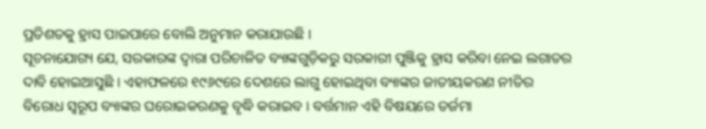ପ୍ରତିଶତକୁ ହ୍ରାସ ପାଇପାରେ ବୋଲି ଅନୁମାନ କରାଯାଉଛି ।
ସୂଚନାଯୋଗ୍ୟ ଯେ, ସରକାରଙ୍କ ଦ୍ୱାରା ପରିଚାଳିତ ବ୍ୟାଙ୍କଗୁଡ଼ିକରୁ ସରକାରୀ ପୁଞ୍ଜିକୁ ହ୍ରାସ କରିବା ନେଇ ଲଗାତର ଦାବି ହୋଇଆସୁଛି । ଏହାଫଳରେ ୧୯୬୯ରେ ଦେଶରେ ଲାଗୁ ହୋଇଥିବା ବ୍ୟାଙ୍କର ଜାତୀୟକରଣ ନୀତିର ବିରୋଧ ସ୍ୱରୂପ ବ୍ୟାଙ୍କର ଘରୋଇକରଣକୁ ବୃଦ୍ଧି କରାଇବ । ବର୍ତ୍ତମାନ ଏହି ବିଷୟରେ ତର୍ଜମା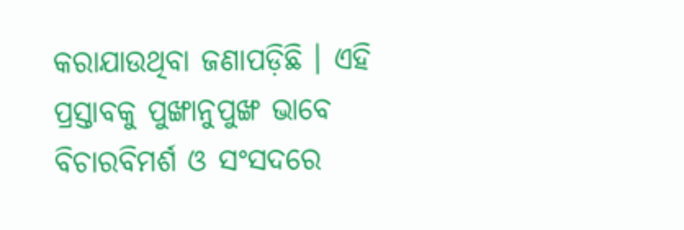କରାଯାଉଥିବା ଜଣାପଡ଼ିଛି । ଏହି ପ୍ରସ୍ତାବକୁ ପୁଙ୍ଖାନୁପୁଙ୍ଖ ଭାବେ ବିଚାରବିମର୍ଶ ଓ ସଂସଦରେ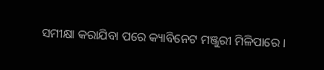ସମୀକ୍ଷା କରାଯିବା ପରେ କ୍ୟାବିନେଟ ମଞ୍ଜୁରୀ ମିଳିପାରେ ।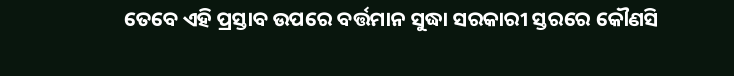ତେବେ ଏହି ପ୍ରସ୍ତାବ ଉପରେ ବର୍ତ୍ତମାନ ସୁଦ୍ଧା ସରକାରୀ ସ୍ତରରେ କୌଣସି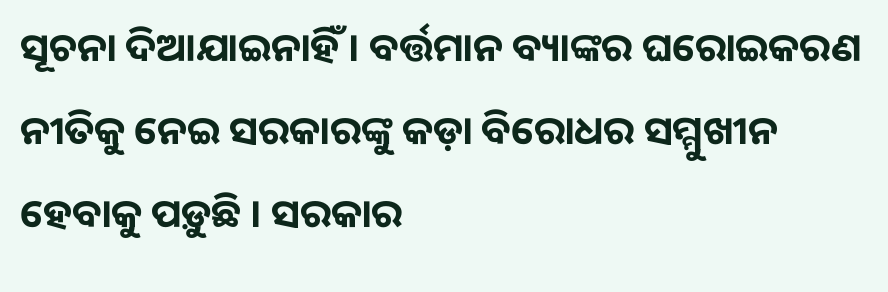ସୂଚନା ଦିଆଯାଇନାହିଁ । ବର୍ତ୍ତମାନ ବ୍ୟାଙ୍କର ଘରୋଇକରଣ ନୀତିକୁ ନେଇ ସରକାରଙ୍କୁ କଡ଼ା ବିରୋଧର ସମ୍ମୁଖୀନ ହେବାକୁ ପଡ଼ୁଛି । ସରକାର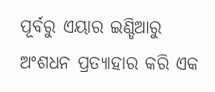ପୂର୍ବରୁ ଏୟାର ଇଣ୍ଡିଆରୁ ଅଂଶଧନ ପ୍ରତ୍ୟାହାର କରି ଏକ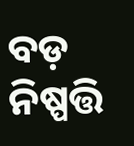ବଡ଼ ନିଷ୍ପତ୍ତି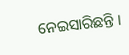ନେଇସାରିଛନ୍ତି ।